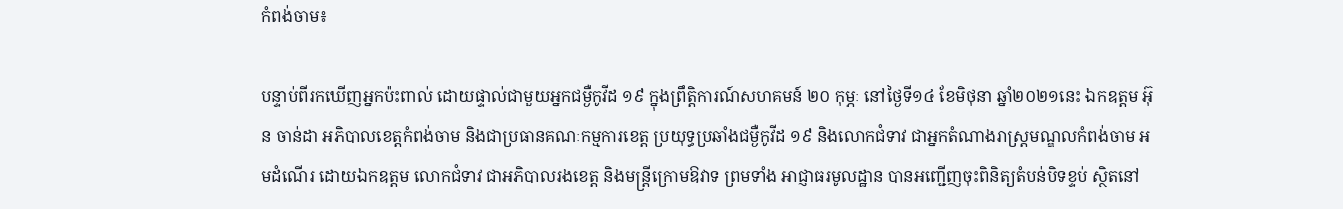កំពង់ចាម៖

បន្ទាប់ពីរកឃើញអ្នកប៉ះពាល់ ដោយផ្ទាល់ជាមួយអ្នកជម្ងឺកូវីដ ១៩ ក្នុងព្រឹត្តិការណ៍សហគមន៍ ២០ កុម្ភៈ នៅថ្ងៃទី១៤ ខែមិថុនា ឆ្នាំ២០២១នេះ ឯកឧត្ដម អ៊ុន ចាន់ដា អភិបាលខេត្តកំពង់ចាម និងជាប្រធានគណៈកម្មការខេត្ត ប្រយុទ្ធប្រឆាំងជម្ងឺកូវីដ ១៩ និងលោកជំទាវ ជាអ្នកតំណាងរាស្ត្រមណ្ឌលកំពង់ចាម អមដំណើរ ដោយឯកឧត្ដម លោកជំទាវ ជាអភិបាលរងខេត្ត និងមន្ត្រីក្រោមឱវាទ ព្រមទាំង អាជ្ញាធរមូលដ្ឋាន បានអញ្ជើញចុះពិនិត្យតំបន់បិទខ្ទប់ ស្ថិតនៅ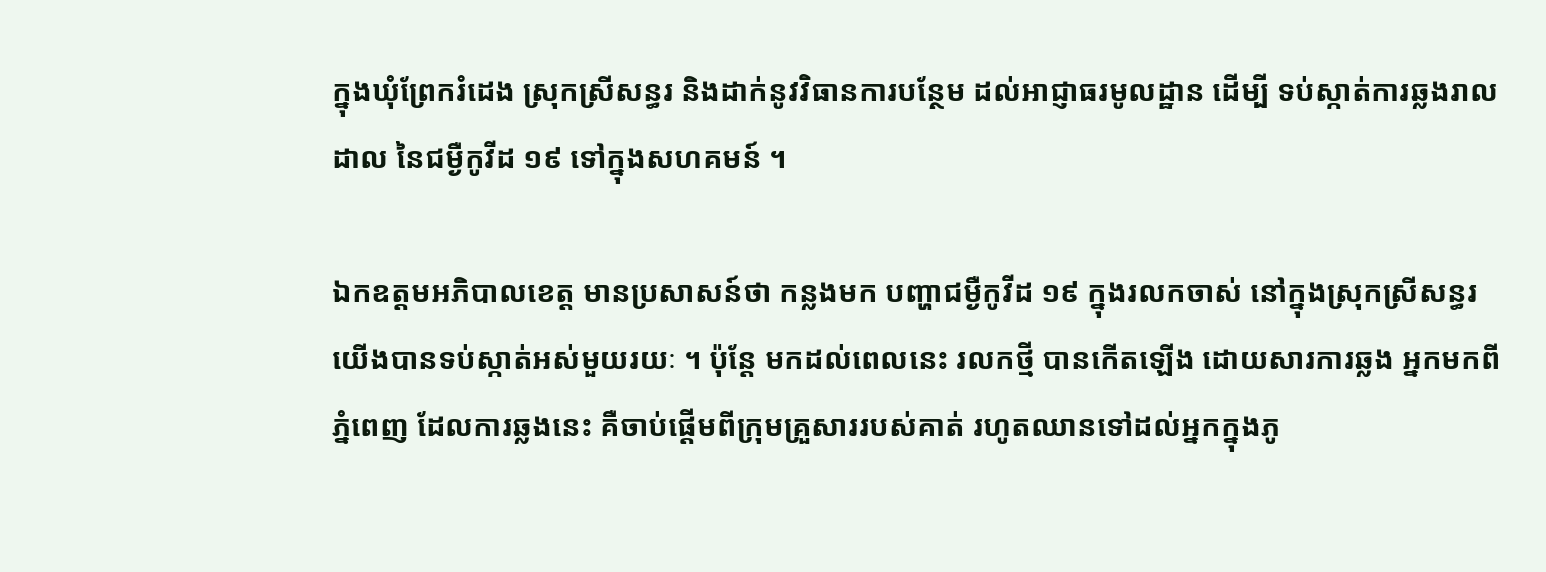ក្នុងឃុំព្រែករំដេង ស្រុកស្រីសន្ធរ និងដាក់នូវវិធានការបន្ថែម ដល់អាជ្ញាធរមូលដ្ឋាន ដើម្បី ទប់ស្កាត់ការឆ្លងរាលដាល នៃជម្ងឺកូវីដ ១៩ ទៅក្នុងសហគមន៍ ។

ឯកឧត្ដមអភិបាលខេត្ត មានប្រសាសន៍ថា កន្លងមក បញ្ហាជម្ងឺកូវីដ ១៩ ក្នុងរលកចាស់ នៅក្នុងស្រុកស្រីសន្ធរ យើងបានទប់ស្កាត់អស់មួយរយៈ ។ ប៉ុន្តែ មកដល់ពេលនេះ រលកថ្មី បានកើតឡើង ដោយសារការឆ្លង អ្នកមកពីភ្នំពេញ ដែលការឆ្លងនេះ គឺចាប់ផ្ដើមពីក្រុមគ្រួសាររបស់គាត់ រហូតឈានទៅដល់អ្នកក្នុងភូ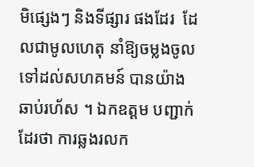មិផ្សេងៗ និងទីផ្សារ ផងដែរ  ដែលជាមូលហេតុ នាំឱ្យចម្លងចូលទៅដល់សហគមន៍ បានយ៉ាងឆាប់រហ័ស ។ ឯកឧត្ដម បញ្ជាក់ដែរថា ការឆ្លងរលក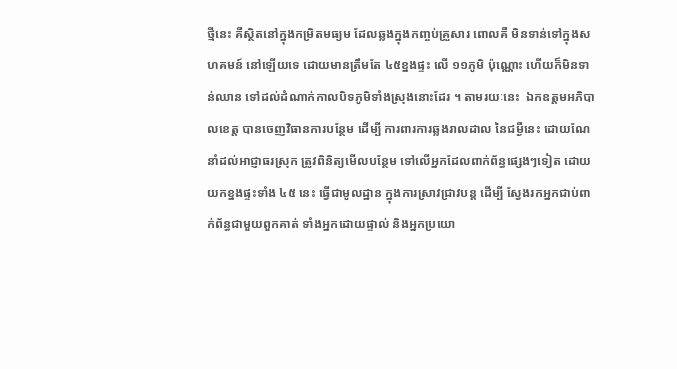ថ្មីនេះ គឺស្ថិតនៅក្នុងកម្រិតមធ្យម ដែលឆ្លងក្នុងកញ្ចប់គ្រួសារ ពោលគឺ មិនទាន់ទៅក្នុងសហគមន៍ នៅឡើយទេ ដោយមានត្រឹមតែ ៤៥ខ្នងផ្ទះ លើ ១១ភូមិ ប៉ុណ្ណោះ ហើយក៏មិនទាន់ឈាន ទៅដល់ដំណាក់កាលបិទភូមិទាំងស្រុងនោះដែរ ។ តាមរយៈនេះ  ឯកឧត្ដមអភិបាលខេត្ត បានចេញវិធានការបន្ថែម ដើម្បី ការពារការឆ្លងរាលដាល នៃជម្ងឺនេះ ដោយណែនាំដល់អាជ្ញាធរស្រុក ត្រូវពិនិត្យមើលបន្ថែម ទៅលើអ្នកដែលពាក់ព័ន្ធផ្សេងៗទៀត ដោយយកខ្នងផ្ទះទាំង ៤៥ នេះ ធ្វើជាមូលដ្ឋាន ក្នុងការស្រាវជ្រាវបន្ត ដើម្បី ស្វែងរកអ្នកជាប់ពាក់ព័ន្ធជាមួយពួកគាត់ ទាំងអ្នកដោយផ្ទាល់ និងអ្នកប្រយោ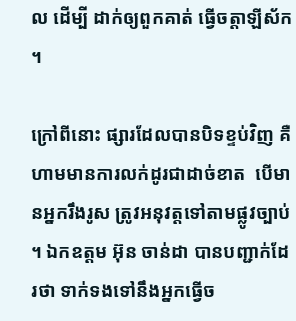ល ដើម្បី ដាក់ឲ្យពួកគាត់ ធ្វើចត្តាឡីស័ក ។

ក្រៅពីនោះ ផ្សារដែលបានបិទខ្ទប់វិញ គឺហាមមានការលក់ដូរជាដាច់ខាត  បើមានអ្នករឹងរូស ត្រូវអនុវត្តទៅតាមផ្លូវច្បាប់ ។ ឯកឧត្ដម អ៊ុន ចាន់ដា បានបញ្ជាក់ដែរថា ទាក់ទងទៅនឹងអ្នកធ្វើច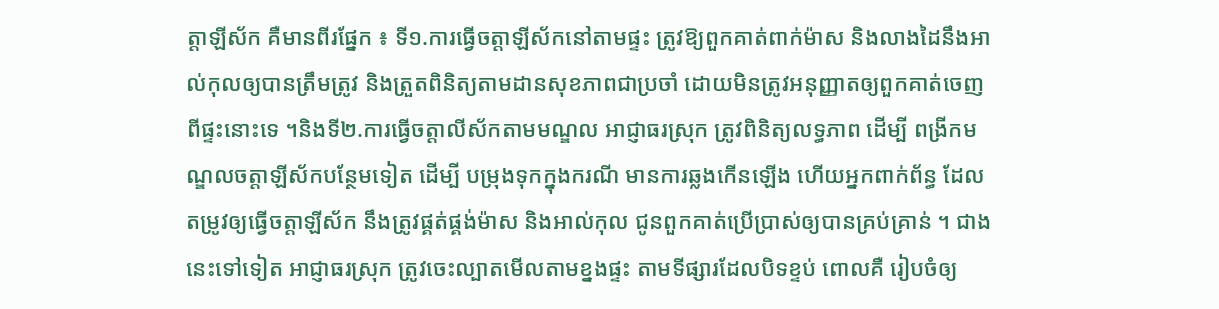ត្តាឡីស័ក គឺមានពីរផ្នែក ៖ ទី១.ការធ្វើចត្តាឡីស័កនៅតាមផ្ទះ ត្រូវឱ្យពួកគាត់ពាក់ម៉ាស និងលាងដៃនឹងអាល់កុលឲ្យបានត្រឹមត្រូវ និងត្រួតពិនិត្យតាមដានសុខភាពជាប្រចាំ ដោយមិនត្រូវអនុញ្ញាតឲ្យពួកគាត់ចេញពីផ្ទះនោះទេ ។និងទី២.ការធ្វើចត្តាលីស័កតាមមណ្ឌល អាជ្ញាធរស្រុក ត្រូវពិនិត្យលទ្ធភាព ដើម្បី ពង្រីកមណ្ឌលចត្តាឡីស័កបន្ថែមទៀត ដើម្បី បម្រុងទុកក្នុងករណី មានការឆ្លងកើនឡើង ហើយអ្នកពាក់ព័ន្ធ ដែលតម្រូវឲ្យធ្វើចត្តាឡីស័ក នឹងត្រូវផ្គត់ផ្គង់ម៉ាស និងអាល់កុល ជូនពួកគាត់ប្រើប្រាស់ឲ្យបានគ្រប់គ្រាន់ ។ ជាងនេះទៅទៀត អាជ្ញាធរស្រុក ត្រូវចេះល្បាតមើលតាមខ្នងផ្ទះ តាមទីផ្សារដែលបិទខ្ទប់ ពោលគឺ រៀបចំឲ្យ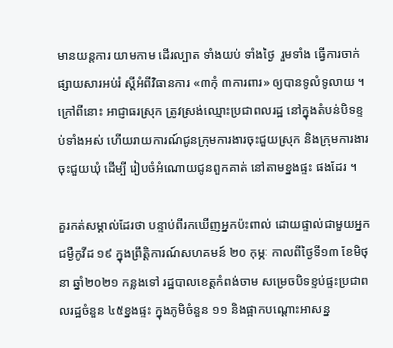មានយន្តការ យាមកាម ដើរល្បាត ទាំងយប់ ទាំងថ្ងៃ  រួមទាំង ធ្វើការចាក់ផ្សាយសារអប់រំ ស្ដីអំពីវិធានការ «៣កុំ ៣ការពារ» ឲ្យបានទូលំទូលាយ ។ ក្រៅពីនោះ អាជ្ញាធរស្រុក ត្រូវស្រង់ឈ្មោះប្រជាពលរដ្ឋ នៅក្នុងតំបន់បិទខ្ទប់ទាំងអស់ ហើយរាយការណ៍ជូនក្រុមការងារចុះជួយស្រុក និងក្រុមការងារចុះជួយឃុំ ដើម្បី រៀបចំអំណោយជូនពួកគាត់ នៅតាមខ្នងផ្ទះ ផងដែរ ។

គួរកត់សម្គាល់ដែរថា បន្ទាប់ពីរកឃើញអ្នកប៉ះពាល់ ដោយផ្ទាល់ជាមួយអ្នកជម្ងឺកូវីដ ១៩ ក្នុងព្រឹត្តិការណ៍សហគមន៍ ២០ កុម្ភៈ កាលពីថ្ងៃទី១៣ ខែមិថុនា ឆ្នាំ២០២១ កន្លងទៅ រដ្ឋបាលខេត្តកំពង់ចាម សម្រេចបិទខ្ទប់ផ្ទះប្រជាពលរដ្ឋចំនួន ៤៥ខ្នងផ្ទះ ក្នុងភូមិចំនួន ១១ និងផ្អាកបណ្ដោះអាសន្ន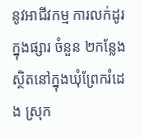នូវអាជីវកម្ម ការលក់ដូរក្នុងផ្សារ ចំនួន ២កន្លែង ស្ថិតនៅក្នុងឃុំព្រែករំដេង ស្រុក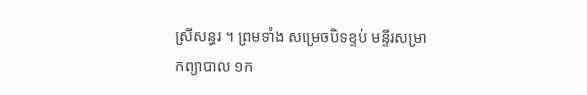ស្រីសន្ធរ ។ ព្រមទាំង សម្រេចបិទខ្ទប់ មន្ទីរសម្រាកព្យាបាល ១ក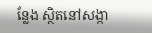ន្លែង ស្ថិតនៅសង្កា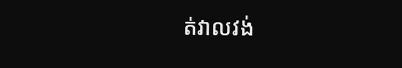ត់វាលវង់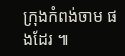ក្រុងកំពង់ចាម ផងដែរ ៕